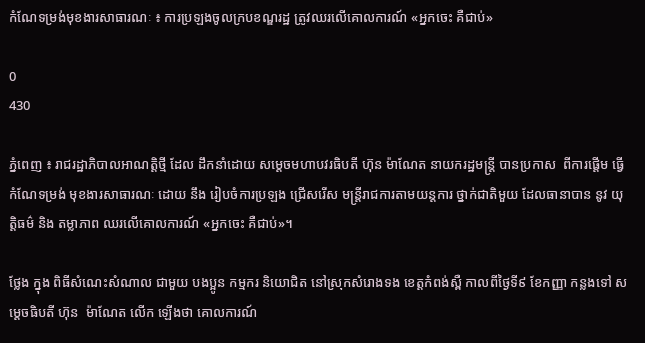កំណែទម្រង់មុខងារសាធារណៈ ៖ ការប្រឡងចូលក្របខណ្ឌរដ្ឋ ត្រូវឈរលើគោលការណ៍ «អ្នកចេះ គឺជាប់»

0
430

ភ្នំពេញ ៖ រាជរដ្ឋាភិបាលអាណត្តិថ្មី ដែល ដឹកនាំដោយ សម្តេចមហាបវរធិបតី ហ៊ុន ម៉ាណែត នាយករដ្ឋមន្រ្តី បានប្រកាស  ពីការផ្តើម ធ្វើ កំណែទម្រង់ មុខងារសាធារណៈ ដោយ នឹង រៀបចំការប្រឡង ជ្រើសរើស មន្រ្តីរាជការតាមយន្តការ ថ្នាក់ជាតិមួយ ដែលធានាបាន នូវ យុត្តិធម៌ និង តម្លាភាព ឈរលើគោលការណ៍ «អ្នកចេះ គឺជាប់»។

ថ្លែង ក្នុង ពិធីសំណេះសំណាល ជាមួយ បងប្អូន កម្មករ និយោជិត នៅស្រុកសំរោងទង ខេត្តកំពង់ស្ពឺ កាលពីថ្ងៃទី៩ ខែកញ្ញា កន្លងទៅ សម្តេចធិបតី ហ៊ុន  ម៉ាណែត លើក ឡើងថា គោលការណ៍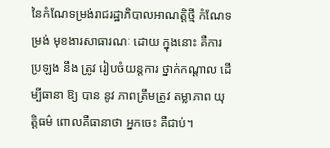នៃកំណែទម្រង់រាជរដ្ឋាភិបាលអាណត្តិថ្មី កំណែទម្រង់ មុខងារសាធារណៈ ដោយ ក្នុងនោះ គឺការប្រឡង នឹង ត្រូវ រៀបចំយន្តការ ថ្នាក់កណ្តាល ដើម្បីធានា ឱ្យ បាន នូវ ភាពត្រឹមត្រូវ តម្លាភាព យុត្តិធម៌ ពោលគឺធានាថា អ្នកចេះ គឺជាប់។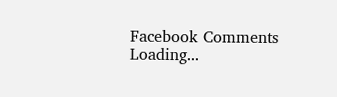Facebook Comments
Loading...